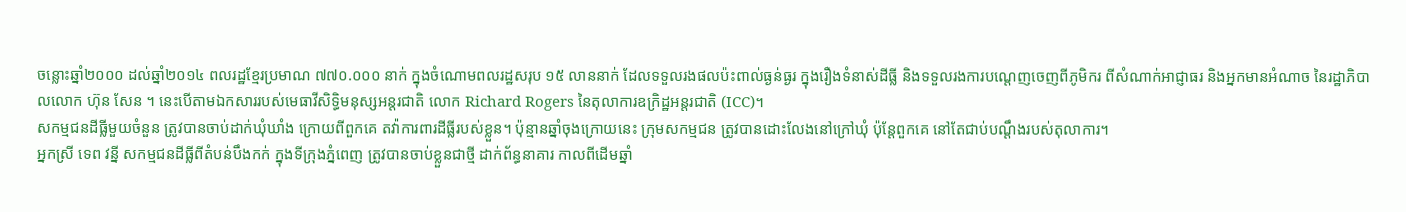ចន្លោះឆ្នាំ២០០០ ដល់ឆ្នាំ២០១៤ ពលរដ្ឋខ្មែរប្រមាណ ៧៧០.០០០ នាក់ ក្នុងចំណោមពលរដ្ឋសរុប ១៥ លាននាក់ ដែលទទួលរងផលប៉ះពាល់ធ្ងន់ធ្ងរ ក្នុងរឿងទំនាស់ដីធ្លី និងទទួលរងការបណ្តេញចេញពីភូមិករ ពីសំណាក់អាជ្ញាធរ និងអ្នកមានអំណាច នៃរដ្ឋាភិបាលលោក ហ៊ុន សែន ។ នេះបើតាមឯកសាររបស់មេធាវីសិទ្ធិមនុស្សអន្តរជាតិ លោក Richard Rogers នៃតុលាការឧក្រិដ្ឋអន្តរជាតិ (ICC)។
សកម្មជនដីធ្លីមួយចំនួន ត្រូវបានចាប់ដាក់ឃុំឃាំង ក្រោយពីពួកគេ តវ៉ាការពារដីធ្លីរបស់ខ្លួន។ ប៉ុន្មានឆ្នាំចុងក្រោយនេះ ក្រុមសកម្មជន ត្រូវបានដោះលែងនៅក្រៅឃុំ ប៉ុន្តែពួកគេ នៅតែជាប់បណ្តឹងរបស់តុលាការ។
អ្នកស្រី ទេព វន្នី សកម្មជនដីធ្លីពីតំបន់បឹងកក់ ក្នុងទីក្រុងភ្នំពេញ ត្រូវបានចាប់ខ្លួនជាថ្មី ដាក់ព័ន្ធនាគារ កាលពីដើមឆ្នាំ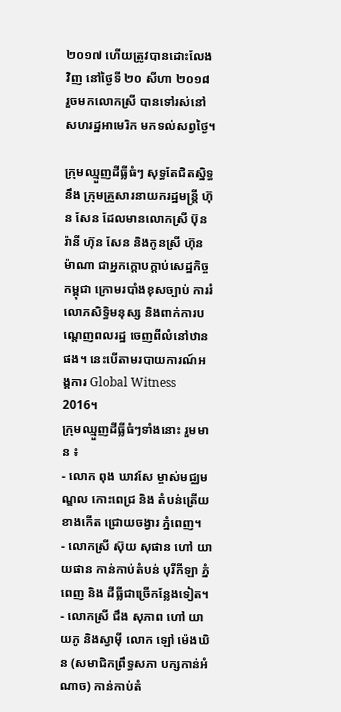២០១៧ ហើយត្រូវបានដោះលែងវិញ នៅថ្ងៃទី ២០ សីហា ២០១៨ រួចមកលោកស្រី បានទៅរស់នៅសហរដ្ឋអាមេរិក មកទល់សព្វថ្ងៃ។

ក្រុមឈ្មួញដីធ្លីធំៗ សុទ្ធតែជិតស្និទ្ធនឹង ក្រុមគ្រួសារនាយករដ្ឋមន្រ្តី ហ៊ុន សែន ដែលមានលោកស្រី ប៊ុន រ៉ានី ហ៊ុន សែន និងកូនស្រី ហ៊ុន ម៉ាណា ជាអ្នកក្តោបក្តាប់សេដ្ឋកិច្ចកម្ពុជា ក្រោមរបាំងខុសច្បាប់ ការរំលោភសិទ្ធិមនុស្ស និងពាក់ការបណ្តេញពលរដ្ឋ ចេញពីលំនៅឋានផង។ នេះបើតាមរបាយការណ៍អង្គការ Global Witness 2016។
ក្រុមឈ្មួញដីធ្លីធំៗទាំងនោះ រួមមាន ៖
- លោក ពុង ឃាវសែ ម្ចាស់មជ្ឈមណ្ឌល កោះពេជ្រ និង តំបន់ត្រើយខាងកើត ជ្រោយចង្វារ ភ្នំពេញ។
- លោកស្រី ស៊ុយ សុផាន ហៅ យាយផាន កាន់កាប់តំបន់ បុរីកីឡា ភ្នំពេញ និង ដីធ្លីជាច្រើកន្លែងទៀត។
- លោកស្រី ជឹង សុភាព ហៅ យាយភូ និងស្វាម៉ី លោក ឡៅ ម៉េងឃិន (សមាជិកព្រឹទ្ធសភា បក្សកាន់អំណាច) កាន់កាប់តំ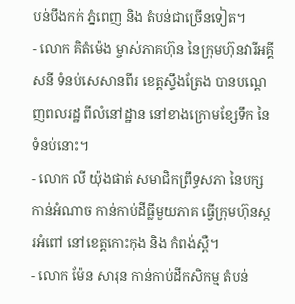បន់បឹងកក់ ភ្នំពេញ និង តំបន់ជាច្រើនទៀត។
- លោក គិតំម៉េង ម្ចាស់ភាគហ៊ុន នៃក្រុមហ៊ុនវារីអគ្គីសនី ទំនប់សេសានពីរ ខេត្តស្ទឹងត្រែង បានបណ្តេញពលរដ្ឋ ពីលំនៅដ្ឋាន នៅខាងក្រោមខ្សែទឹក នៃទំនប់នោះ។
- លោក លី យ៉ុងផាត់ សមាជិកព្រឹទ្ធសភា នៃបក្សកាន់អំណាច កាន់កាប់ដីធ្លីមួយភាគ ធ្វើក្រុមហ៊ុនស្ករអំពៅ នៅខេត្តកោះកុង និង កំពង់ស្ពឺ។
- លោក ម៉ែន សារុន កាន់កាប់ដីកសិកម្ម តំបន់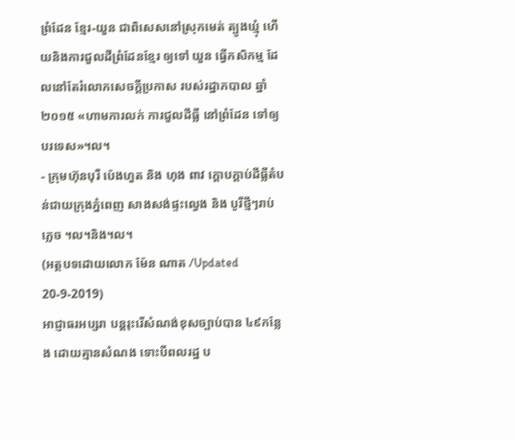ព្រំដែន ខ្មែរ-យួន ជាពិសេសនៅស្រុកមេត់ ត្បូងឃ្មុំ ហើយនិងការជួលដីព្រំដែនខ្មែរ ឲ្យទៅ យួន ធ្វើកសិកម្ម ដែលនៅតែរំលោភសេចក្តីប្រកាស របស់រដ្ឋាភបាល ឆ្នាំ២០១៥ «ហាមការលក់ ការជួលដីធ្លី នៅព្រំដែន ទៅឲ្យបរទេស»។ល។
- ក្រុមហ៊ុនបុរី ប៉េងហួត និង ហុង ពាវ ក្តោបក្តាប់ដីធ្លីតំបន់ជាយក្រុងភ្នំពេញ សាងសង់ផ្ទះល្វេង និង បូរីថ្មីៗរាប់ភ្លេច ។ល។និង។ល។
(អត្ថបទដោយលោក ម៉ែន ណាត /Updated 20-9-2019)
អាជ្ញាធរអប្សរា បន្តរុះរើសំណង់ខុសច្បាប់បាន ៤៩កន្លែង ដោយគ្មានសំណង ទោះបីពលរដ្ឋ ប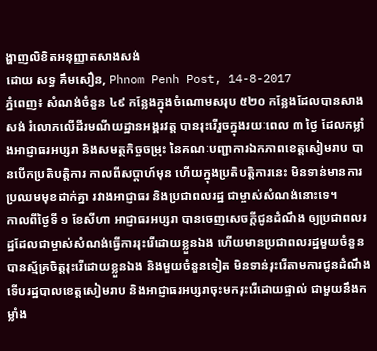ង្ហាញលិខិតអនុញ្ញាតសាងសង់
ដោយ សទ្ធ គឹមសឿន, Phnom Penh Post, 14-8-2017
ភ្នំពេញ៖ សំណង់ចំនួន ៤៩ កន្លែងក្នុងចំណោមសរុប ៥២០ កន្លែងដែលបានសាងសង់ រំលោភលើដីរមណីយដ្ឋានអង្គរវត្ត បានរុះរើរួចក្នុងរយៈពេល ៣ ថ្ងៃ ដែលកម្លាំងអាជ្ញាធរអប្សរា និងសមត្ថកិច្ចចម្រុះ នៃគណៈបញ្ជាការឯកភាពខេត្តសៀមរាប បានបើកប្រតិបតិ្តការ កាលពីសប្ដាហ៍មុន ហើយក្នុងប្រតិបតិ្តការនេះ មិនទាន់មានការប្រឈមមុខដាក់គ្នា រវាងអាជ្ញាធរ និងប្រជាពលរដ្ឋ ជាម្ចាស់សំណង់នោះទេ។
កាលពីថ្ងៃទី ១ ខែសីហា អាជ្ញាធរអប្សរា បានចេញសេចក្ដីជូនដំណឹង ឲ្យប្រជាពលរដ្ឋដែលជាម្ចាស់សំណង់ធ្វើការរុះរើដោយខ្លួនឯង ហើយមានប្រជាពលរដ្ឋមួយចំនួន បានស្ម័គ្រចិត្តរុះរើដោយខ្លួនឯង និងមួយចំនួនទៀត មិនទាន់រុះរើតាមការជូនដំណឹង ទើបរដ្ឋបាលខេត្តសៀមរាប និងអាជ្ញាធរអប្សរាចុះមករុះរើដោយផ្ទាល់ ជាមួយនឹងកម្លាំង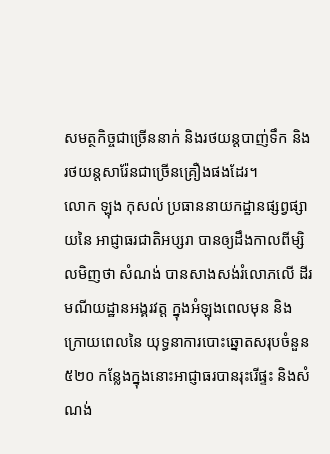សមត្ថកិច្ចជាច្រើននាក់ និងរថយន្តបាញ់ទឹក និងរថយន្តសារ៉ែនជាច្រើនគ្រឿងផងដែរ។
លោក ឡុង កុសល់ ប្រធាននាយកដ្ឋានផ្សព្វផ្សាយនៃ អាជ្ញាធរជាតិអប្សរា បានឲ្យដឹងកាលពីម្សិលមិញថា សំណង់ បានសាងសង់រំលោភលើ ដីរមណីយដ្ឋានអង្គរវត្ត ក្នុងអំឡុងពេលមុន និងក្រោយពេលនៃ យុទ្ធនាការបោះឆ្នោតសរុបចំនួន ៥២០ កន្លែងក្នុងនោះអាជ្ញាធរបានរុះរើផ្ទះ និងសំណង់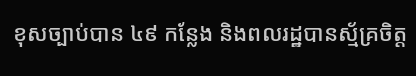ខុសច្បាប់បាន ៤៩ កន្លែង និងពលរដ្ឋបានស្ម័គ្រចិត្ត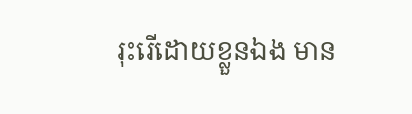រុះរើដោយខ្លួនឯង មាន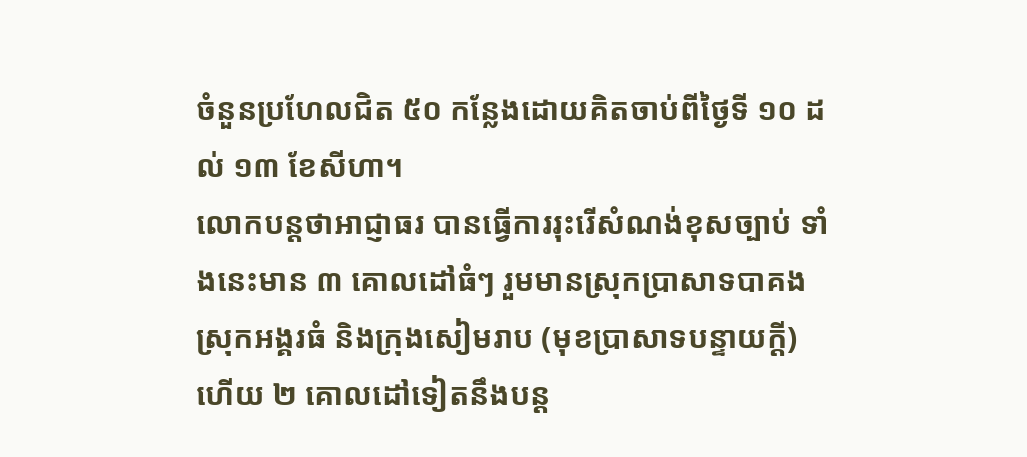ចំនួនប្រហែលជិត ៥០ កន្លែងដោយគិតចាប់ពីថ្ងៃទី ១០ ដល់ ១៣ ខែសីហា។
លោកបន្តថាអាជ្ញាធរ បានធ្វើការរុះរើសំណង់ខុសច្បាប់ ទាំងនេះមាន ៣ គោលដៅធំៗ រួមមានស្រុកប្រាសាទបាគង ស្រុកអង្គរធំ និងក្រុងសៀមរាប (មុខប្រាសាទបន្ទាយក្តី) ហើយ ២ គោលដៅទៀតនឹងបន្ដ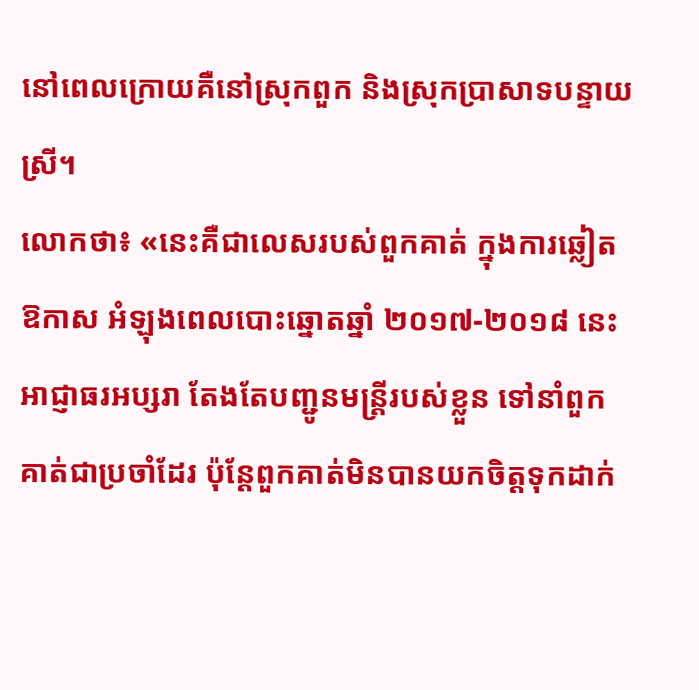នៅពេលក្រោយគឺនៅស្រុកពួក និងស្រុកប្រាសាទបន្ទាយស្រី។
លោកថា៖ «នេះគឺជាលេសរបស់ពួកគាត់ ក្នុងការឆ្លៀតឱកាស អំឡុងពេលបោះឆ្នោតឆ្នាំ ២០១៧-២០១៨ នេះ អាជ្ញាធរអប្សរា តែងតែបញ្ជូនមន្ត្រីរបស់ខ្លួន ទៅនាំពួកគាត់ជាប្រចាំដែរ ប៉ុន្ដែពួកគាត់មិនបានយកចិត្តទុកដាក់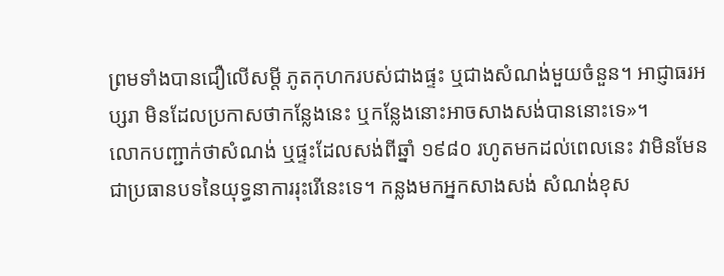ព្រមទាំងបានជឿលើសម្ដី ភូតកុហករបស់ជាងផ្ទះ ឬជាងសំណង់មួយចំនួន។ អាជ្ញាធរអប្សរា មិនដែលប្រកាសថាកន្លែងនេះ ឬកន្លែងនោះអាចសាងសង់បាននោះទេ»។
លោកបញ្ជាក់ថាសំណង់ ឬផ្ទះដែលសង់ពីឆ្នាំ ១៩៨០ រហូតមកដល់ពេលនេះ វាមិនមែនជាប្រធានបទនៃយុទ្ធនាការរុះរើនេះទេ។ កន្លងមកអ្នកសាងសង់ សំណង់ខុស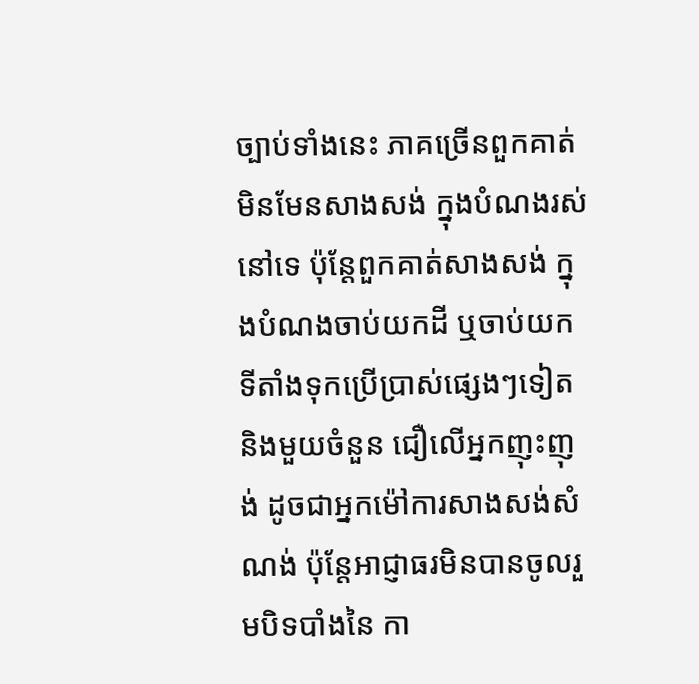ច្បាប់ទាំងនេះ ភាគច្រើនពួកគាត់មិនមែនសាងសង់ ក្នុងបំណងរស់នៅទេ ប៉ុន្ដែពួកគាត់សាងសង់ ក្នុងបំណងចាប់យកដី ឬចាប់យកទីតាំងទុកប្រើប្រាស់ផ្សេងៗទៀត និងមួយចំនួន ជឿលើអ្នកញុះញុង់ ដូចជាអ្នកម៉ៅការសាងសង់សំណង់ ប៉ុន្ដែអាជ្ញាធរមិនបានចូលរួមបិទបាំងនៃ កា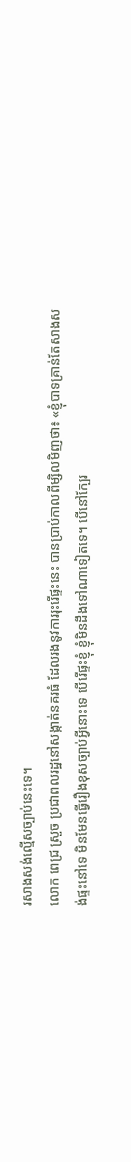រសាងសង់ល្មើសច្បាប់នេះទេ។
លោក ពេជ្រ ស្រួច ប្រជាពលរដ្ឋនៅសង្កាត់នគរធំ ដែលរងនូវការរុះរើផ្ទះនេះ បានប្រាប់កាលពីម្សិលមិញថា៖ «ខ្ញុំបាទគ្រាន់តែសាងសង់ផ្ទះនៅទេ មិនមែនធ្វើរឿងខុសច្បាប់អ្វីនោះទេ បើរើផ្ទះខ្ញុំ ខ្ញុំមិនដឹងទៅណាទៀតទេ។ បើនៅក្បែរ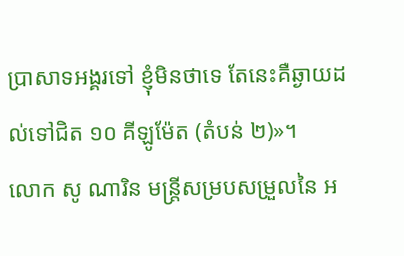ប្រាសាទអង្គរទៅ ខ្ញុំមិនថាទេ តែនេះគឺឆ្ងាយដល់ទៅជិត ១០ គីឡូម៉ែត (តំបន់ ២)»។
លោក សូ ណារិន មន្ត្រីសម្របសម្រួលនៃ អ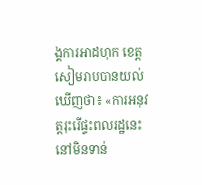ង្គការអាដហុក ខេត្តសៀមរាបបានយល់ឃើញថា៖ «ការអនុវត្តរុះរើផ្ទះពលរដ្ឋនេះ នៅមិនទាន់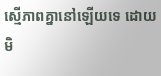ស្មើភាពគ្នានៅឡើយទេ ដោយមិ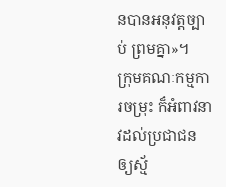នបានអនុវត្តច្បាប់ ព្រមគ្នា»។
ក្រុមគណៈកម្មការចម្រុះ ក៏អំពាវនាវដល់ប្រជាជន ឲ្យស្ម័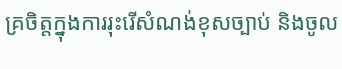គ្រចិត្តក្នុងការរុះរើសំណង់ខុសច្បាប់ និងចូល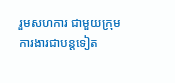រួមសហការ ជាមួយក្រុមការងារជាបន្តទៀត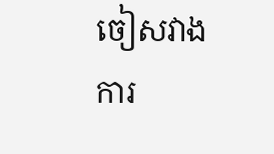ចៀសវាងការ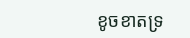ខូចខាតទ្រ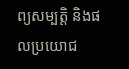ព្យសម្បត្តិ និងផលប្រយោជ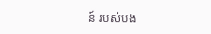ន៍ របស់បង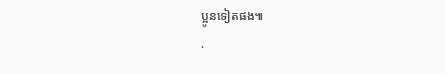ប្អូនទៀតផង៕
.